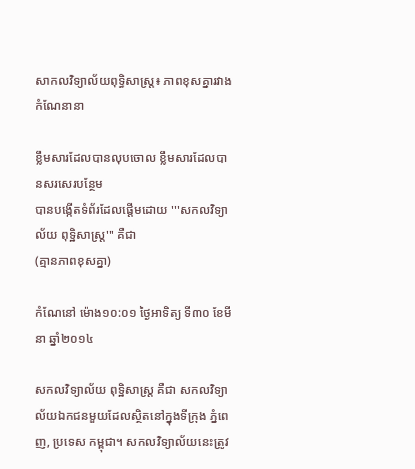សាកលវិទ្យាល័យពុទ្ធិសាស្ត្រ៖ ភាពខុសគ្នារវាងកំណែនានា

ខ្លឹមសារដែលបានលុបចោល ខ្លឹមសារដែលបានសរសេរបន្ថែម
បានបង្កើតទំព័រដែលផ្ដើមដោយ '''សកលវិទ្យាល័យ ពុទ្ឋិសាស្រ្ត''' គឺជា
(គ្មានភាពខុសគ្នា)

កំណែនៅ ម៉ោង១០:០១ ថ្ងៃអាទិត្យ ទី៣០ ខែមីនា ឆ្នាំ២០១៤

សកលវិទ្យាល័យ ពុទ្ឋិសាស្រ្ត គឺជា សកលវិទ្យាល័យឯកជនមួយដែលស្ថិតនៅក្នុងទីក្រុង ភ្នំពេញ, ប្រទេស កម្ពុជា។ សកលវិទ្យាល័យនេះត្រូវ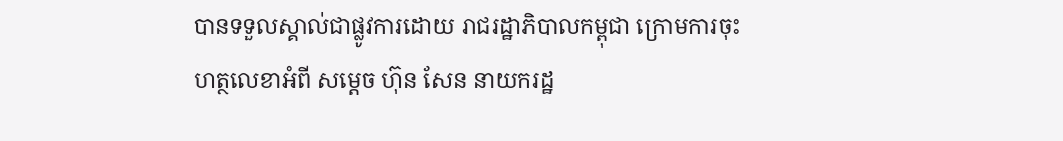បានទទួលស្គាល់ជាផ្លូវការដោយ រាជរដ្ឋាភិបាលកម្ពុជា ក្រោមការចុះហត្ថលេខាអំពី សម្ដេច ហ៊ុន សែន នាយករដ្ឋ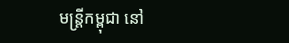មន្រ្តីកម្ពុជា នៅ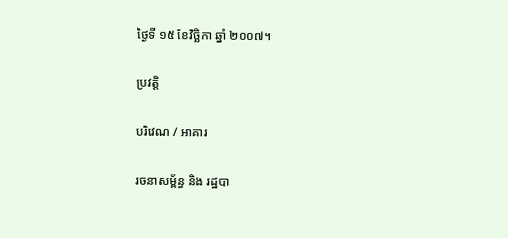ថ្ងៃទី ១៥ ខែវិច្ឆិកា ឆ្នាំ ២០០៧។

ប្រវត្តិ

បរិវេណ / អាគារ

រចនាសម្ព័ន្ធ និង រដ្ឋបា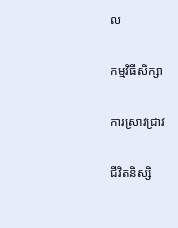ល

កម្មវិធីសិក្សា

ការស្រាវជ្រាវ

ជីវិតនិស្សិ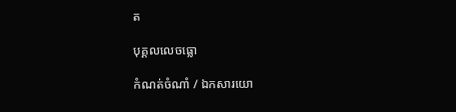ត

បុគ្គលលេចធ្លោ

កំណត់ចំណាំ / ឯកសារយោ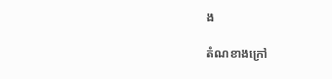ង

តំណខាងក្រៅ